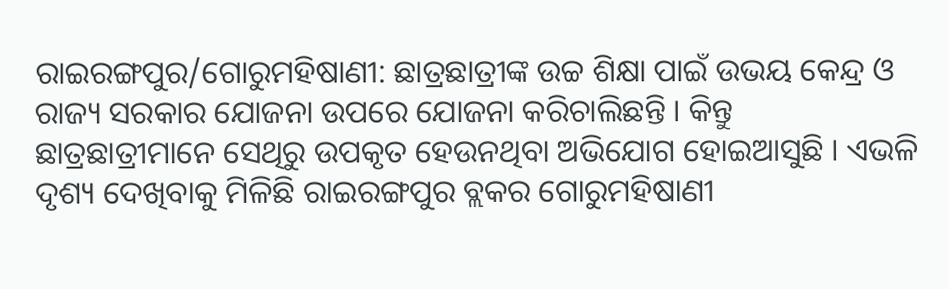ରାଇରଙ୍ଗପୁର/ଗୋରୁମହିଷାଣୀ: ଛାତ୍ରଛାତ୍ରୀଙ୍କ ଉଚ୍ଚ ଶିକ୍ଷା ପାଇଁ ଉଭୟ କେନ୍ଦ୍ର ଓ ରାଜ୍ୟ ସରକାର ଯୋଜନା ଉପରେ ଯୋଜନା କରିଚାଲିଛନ୍ତି । କିନ୍ତୁ ଛାତ୍ରଛାତ୍ରୀମାନେ ସେଥିରୁ ଉପକୃତ ହେଉନଥିବା ଅଭିଯୋଗ ହୋଇଆସୁଛି । ଏଭଳି ଦୃଶ୍ୟ ଦେଖିବାକୁ ମିଳିଛି ରାଇରଙ୍ଗପୁର ବ୍ଲକର ଗୋରୁମହିଷାଣୀ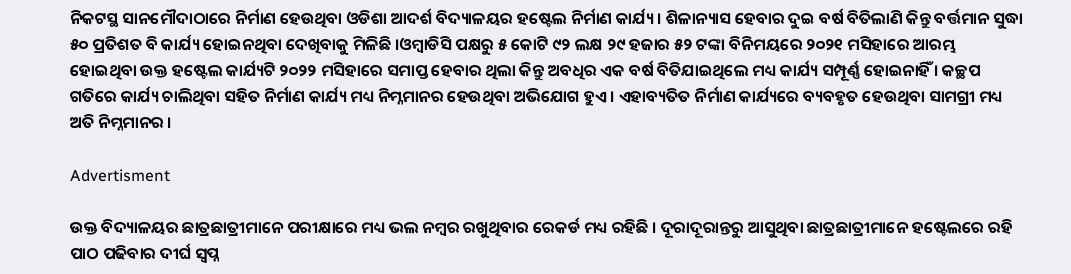ନିକଟସ୍ଥ ସାନମୌଦାଠାରେ ନିର୍ମାଣ ହେଉଥିବା ଓଡିଶା ଆଦର୍ଶ ବିଦ୍ୟାଳୟର ହଷ୍ଟେଲ ନିର୍ମାଣ କାର୍ଯ୍ୟ । ଶିଳାନ୍ୟାସ ହେବାର ଦୁଇ ବର୍ଷ ବିତିଲାଣି କିନ୍ତୁ ବର୍ତ୍ତମାନ ସୁଦ୍ଧା ୫୦ ପ୍ରତିଶତ ବି କାର୍ଯ୍ୟ ହୋଇନଥିବା ଦେଖିବାକୁ ମିଳିଛି ।ଓମ୍ବାଡିସି ପକ୍ଷରୁ ୫ କୋଟି ୯୨ ଲକ୍ଷ ୨୯ ହଜାର ୫୨ ଟଙ୍କା ବିନିମୟରେ ୨୦୨୧ ମସିହାରେ ଆରମ୍ଭ ହୋଇଥିବା ଉକ୍ତ ହଷ୍ଟେଲ କାର୍ଯ୍ୟଟି ୨୦୨୨ ମସିହାରେ ସମାପ୍ତ ହେବାର ଥିଲା କିନ୍ତୁ ଅବଧିର ଏକ ବର୍ଷ ବିତିଯାଇଥିଲେ ମଧ୍ୟ କାର୍ଯ୍ୟ ସମ୍ପୂର୍ଣ୍ଣ ହୋଇନାହିଁ । କଚ୍ଛପ ଗତିରେ କାର୍ଯ୍ୟ ଚାଲିଥିବା ସହିତ ନିର୍ମାଣ କାର୍ଯ୍ୟ ମଧ୍ୟ ନିମ୍ନମାନର ହେଉଥିବା ଅଭିଯୋଗ ହୁଏ । ଏହାବ୍ୟତିତ ନିର୍ମାଣ କାର୍ଯ୍ୟରେ ବ୍ୟବହୃତ ହେଉଥିବା ସାମଗ୍ରୀ ମଧ୍ୟ ଅତି ନିମ୍ନମାନର ।

Advertisment

ଉକ୍ତ ବିଦ୍ୟାଳୟର ଛାତ୍ରଛାତ୍ରୀମାନେ ପରୀକ୍ଷାରେ ମଧ୍ୟ ଭଲ ନମ୍ବର ରଖୁଥିବାର ରେକର୍ଡ ମଧ୍ୟ ରହିଛି । ଦୂରାଦୂରାନ୍ତରୁ ଆସୁଥିବା ଛାତ୍ରଛାତ୍ରୀମାନେ ହଷ୍ଟେଲରେ ରହି ପାଠ ପଢିବାର ଦୀର୍ଘ ସ୍ୱପ୍ନ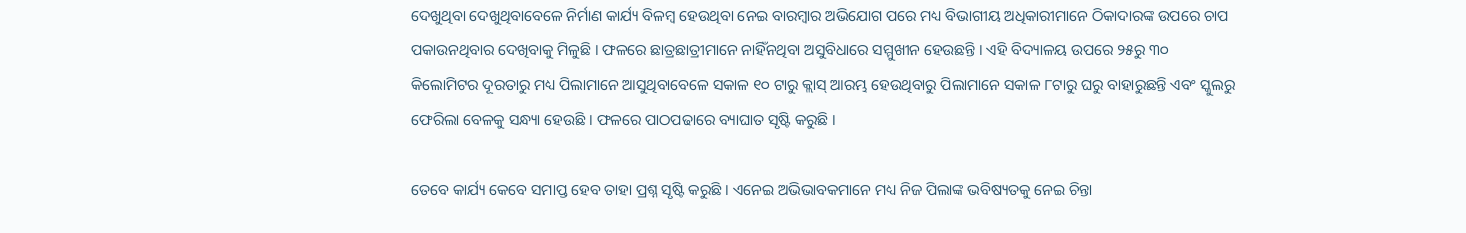ଦେଖୁଥିବା ଦେଖୁଥିବାବେଳେ ନିର୍ମାଣ କାର୍ଯ୍ୟ ବିଳମ୍ବ ହେଉଥିବା ନେଇ ବାରମ୍ବାର ଅଭିଯୋଗ ପରେ ମଧ୍ୟ ବିଭାଗୀୟ ଅଧିକାରୀମାନେ ଠିକାଦାରଙ୍କ ଉପରେ ଚାପ ପକାଉନଥିବାର ଦେଖିବାକୁ ମିଳୁଛି । ଫଳରେ ଛାତ୍ରଛାତ୍ରୀମାନେ ନାହିଁନଥିବା ଅସୁବିଧାରେ ସମ୍ମୁଖୀନ ହେଉଛନ୍ତି । ଏହି ବିଦ୍ୟାଳୟ ଉପରେ ୨୫ରୁ ୩୦ କିଲୋମିଟର ଦୂରତାରୁ ମଧ୍ୟ ପିଲାମାନେ ଆସୁଥିବାବେଳେ ସକାଳ ୧୦ ଟାରୁ କ୍ଲାସ୍ ଆରମ୍ଭ ହେଉଥିବାରୁ ପିଲାମାନେ ସକାଳ ୮ଟାରୁ ଘରୁ ବାହାରୁଛନ୍ତି ଏବଂ ସ୍କୁଲରୁ ଫେରିଲା ବେଳକୁ ସନ୍ଧ୍ୟା ହେଉଛି । ଫଳରେ ପାଠପଢାରେ ବ୍ୟାଘାତ ସୃଷ୍ଟି କରୁଛି ।

ତେବେ କାର୍ଯ୍ୟ କେବେ ସମାପ୍ତ ହେବ ତାହା ପ୍ରଶ୍ନ ସୃଷ୍ଟି କରୁଛି । ଏନେଇ ଅଭିଭାବକମାନେ ମଧ୍ୟ ନିଜ ପିଲାଙ୍କ ଭବିଷ୍ୟତକୁ ନେଇ ଚିନ୍ତା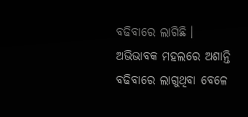ବଢିବାରେ ଲାଗିଛି । ଅଭିଭାବକ ମହଲରେ ଅଶାନ୍ତି ବଢିବାରେ ଲାଗୁଥିବା ବେଳେ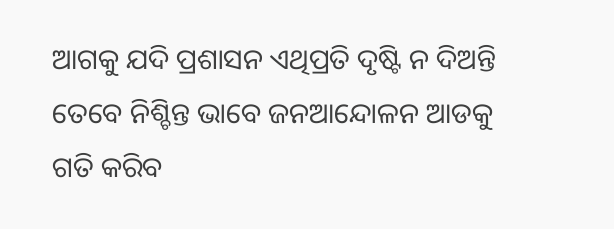ଆଗକୁ ଯଦି ପ୍ରଶାସନ ଏଥିପ୍ରତି ଦୃଷ୍ଟି ନ ଦିଅନ୍ତି ତେବେ ନିଶ୍ଚିନ୍ତ ଭାବେ ଜନଆନ୍ଦୋଳନ ଆଡକୁ ଗତି କରିବ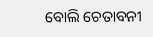ବୋଲି ଚେତାବନୀ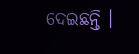ଦେଇଛନ୍ତି ।